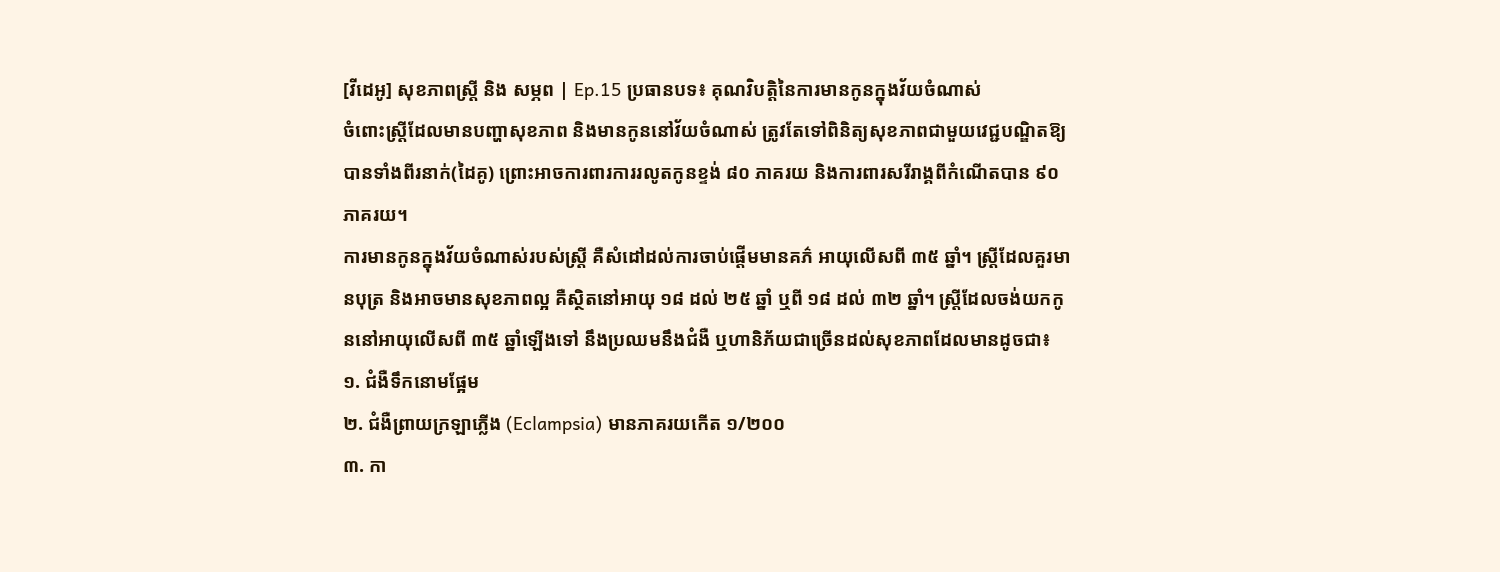[វីដេអូ] សុខភាពស្ត្រី និង សម្ភព | Ep.15 ប្រធានបទ៖ គុណវិបត្តិនៃការមានកូនក្នុងវ័យចំណាស់
ចំពោះស្រ្តីដែលមានបញ្ហាសុខភាព និងមានកូននៅវ័យចំណាស់ ត្រូវតែទៅពិនិត្យសុខភាពជាមួយវេជ្ជបណ្ឌិតឱ្យបានទាំងពីរនាក់(ដៃគូ) ព្រោះអាចការពារការរលូតកូនខ្ទង់ ៨០ ភាគរយ និងការពារសរីរាង្គពីកំណើតបាន ៩០ ភាគរយ។
ការមានកូនក្នុងវ័យចំណាស់របស់ស្រ្តី គឺសំដៅដល់ការចាប់ផ្តើមមានគភ៌ អាយុលើសពី ៣៥ ឆ្នាំ។ ស្រ្តីដែលគួរមានបុត្រ និងអាចមានសុខភាពល្អ គឺស្ថិតនៅអាយុ ១៨ ដល់ ២៥ ឆ្នាំ ឬពី ១៨ ដល់ ៣២ ឆ្នាំ។ ស្រ្តីដែលចង់យកកូននៅអាយុលើសពី ៣៥ ឆ្នាំឡើងទៅ នឹងប្រឈមនឹងជំងឺ ឬហានិភ័យជាច្រើនដល់សុខភាពដែលមានដូចជា៖
១. ជំងឺទឹកនោមផ្អែម
២. ជំងឺព្រាយក្រឡាភ្លើង (Eclampsia) មានភាគរយកើត ១/២០០
៣. កា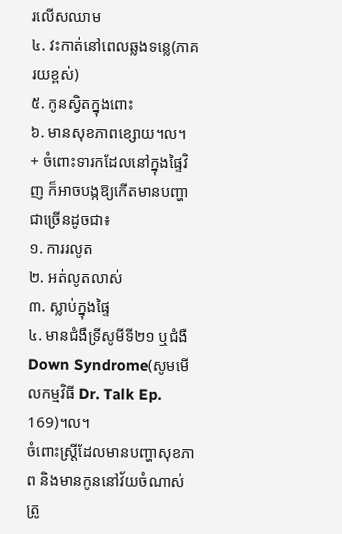រលើសឈាម
៤. វះកាត់នៅពេលឆ្លងទន្លេ(ភាគរយខ្ពស់)
៥. កូនស្វិតក្នុងពោះ
៦. មានសុខភាពខ្សោយ។ល។
+ ចំពោះទារកដែលនៅក្នុងផ្ទៃវិញ ក៏អាចបង្កឱ្យកើតមានបញ្ហាជាច្រើនដូចជា៖
១. ការរលូត
២. អត់លូតលាស់
៣. ស្លាប់ក្នុងផ្ទៃ
៤. មានជំងឺទ្រីសូមីទី២១ ឬជំងឺ Down Syndrome(សូមមើលកម្មវិធី Dr. Talk Ep. 169)។ល។
ចំពោះស្រ្តីដែលមានបញ្ហាសុខភាព និងមានកូននៅវ័យចំណាស់ ត្រូ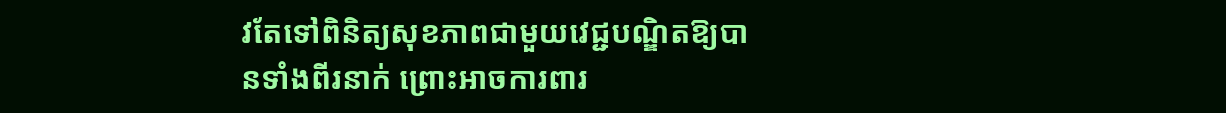វតែទៅពិនិត្យសុខភាពជាមួយវេជ្ជបណ្ឌិតឱ្យបានទាំងពីរនាក់ ព្រោះអាចការពារ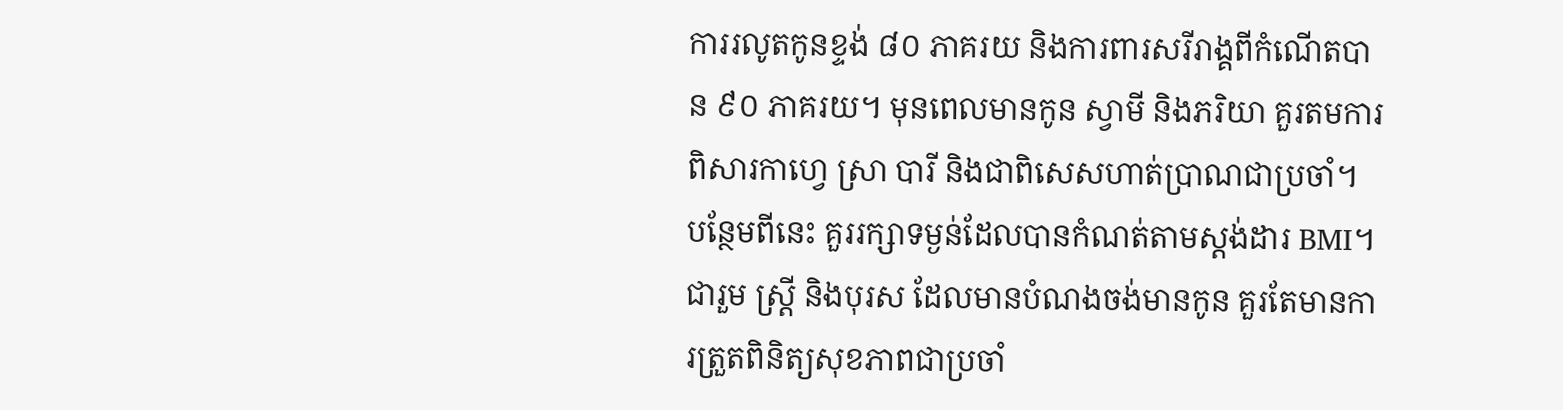ការរលូតកូនខ្ទង់ ៨០ ភាគរយ និងការពារសរីរាង្គពីកំណើតបាន ៩០ ភាគរយ។ មុនពេលមានកូន ស្វាមី និងភរិយា គួរតមការពិសារកាហ្វេ ស្រា បារី និងជាពិសេសហាត់ប្រាណជាប្រចាំ។ បន្ថែមពីនេះ គួររក្សាទម្ងន់ដែលបានកំណត់តាមស្តង់ដារ BMI។
ជារួម ស្ត្រី និងបុរស ដែលមានបំណងចង់មានកូន គួរតែមានការត្រួតពិនិត្យសុខភាពជាប្រចាំ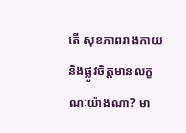តើ សុខភាពរាងកាយ និងផ្លូវចិត្តមានលក្ខណៈយ៉ាងណា? មា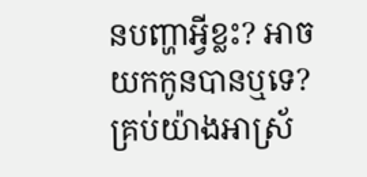នបញ្ហាអ្វីខ្លះ? អាចយកកូនបានឬទេ? គ្រប់យ៉ាងអាស្រ័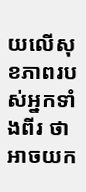យលើសុខភាពរបស់អ្នកទាំងពីរ ថាអាចយក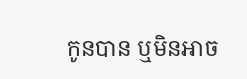កូនបាន ឬមិនអាច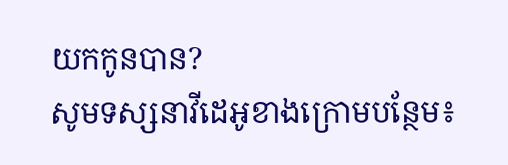យកកូនបាន?
សូមទស្សនាវីដេអូខាងក្រោមបន្ថែម៖